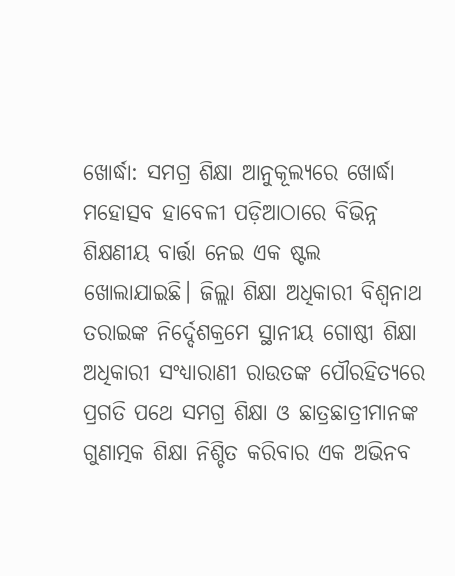ଖୋର୍ଦ୍ଧା: ସମଗ୍ର ଶିକ୍ଷା ଆନୁକୂଲ୍ୟରେ ଖୋର୍ଦ୍ଧା ମହୋତ୍ସବ ହାବେଳୀ ପଡ଼ିଆଠାରେ ବିଭିନ୍ନ ଶିକ୍ଷଣୀୟ ବାର୍ତ୍ତା ନେଇ ଏକ ଷ୍ଟଲ ଖୋଲାଯାଇଛି। ଜିଲ୍ଲା ଶିକ୍ଷା ଅଧିକାରୀ ବିଶ୍ଵନାଥ ତରାଇଙ୍କ ନିର୍ଦ୍ଦେଶକ୍ରମେ ସ୍ଥାନୀୟ ଗୋଷ୍ଠୀ ଶିକ୍ଷା ଅଧିକାରୀ ସଂଧ୍ୟାରାଣୀ ରାଉତଙ୍କ ପୌରହିତ୍ୟରେ ପ୍ରଗତି ପଥେ ସମଗ୍ର ଶିକ୍ଷା ଓ ଛାତ୍ରଛାତ୍ରୀମାନଙ୍କ ଗୁଣାତ୍ମକ ଶିକ୍ଷା ନିଶ୍ଚିତ କରିବାର ଏକ ଅଭିନବ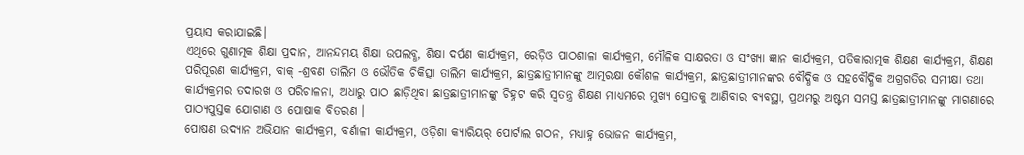ପ୍ରୟାସ କରାଯାଇଛି।
ଏଥିରେ ଗୁଣାତ୍ମକ ଶିକ୍ଷା ପ୍ରଦାନ, ଆନନ୍ଦମୟ ଶିକ୍ଷା ଉପଲବ୍ଧ, ଶିକ୍ଷା ଦର୍ପଣ କାର୍ଯ୍ୟକ୍ରମ, ରେଡ଼ିଓ ପାଠଶାଳା କାର୍ଯ୍ୟକ୍ରମ, ମୌଳିକ ସାକ୍ଷରତା ଓ ସଂଖ୍ୟା ଜ୍ଞାନ କାର୍ଯ୍ୟକ୍ରମ, ପତିକାରାତ୍ମକ ଶିକ୍ଷଣ କାର୍ଯ୍ୟକ୍ରମ, ଶିକ୍ଷଣ ପରିପୂରଣ କାର୍ଯ୍ୟକ୍ରମ, ବାକ୍ -ଶ୍ରବଣ ତାଲିମ ଓ ଭୌତିକ ଚିକିତ୍ସା ତାଲିମ କାର୍ଯ୍ୟକ୍ରମ, ଛାତ୍ରଛାତ୍ରୀମାନଙ୍କୁ ଆତ୍ମରକ୍ଷା କୌଶଳ କାର୍ଯ୍ୟକ୍ରମ, ଛାତ୍ରଛାତ୍ରୀମାନଙ୍କର ବୌଦ୍ଧିକ ଓ ସହବୌଦ୍ଧିକ ଅଗ୍ରଗତିର ସମୀକ୍ଷା ତଥା କାର୍ଯ୍ୟକ୍ରମର ତଦାରଖ ଓ ପରିଚାଳନା, ଅଧାରୁ ପାଠ ଛାଡ଼ିଥିବା ଛାତ୍ରଛାତ୍ରୀମାନଙ୍କୁ ଚିହ୍ନଟ କରି ସ୍ୱତନ୍ତ୍ର ଶିକ୍ଷଣ ମାଧ୍ଯମରେ ମୁଖ୍ୟ ସ୍ରୋତକୁ ଆଣିବାର ବ୍ୟବସ୍ଥା, ପ୍ରଥମରୁ ଅଷ୍ଟମ ସମସ୍ତ ଛାତ୍ରଛାତ୍ରୀମାନଙ୍କୁ ମାଗଣାରେ ପାଠ୍ୟପୁସ୍ତକ ଯୋଗାଣ ଓ ପୋଷାକ ବିତରଣ ।
ପୋଷଣ ଉଦ୍ୟାନ ଅଭିଯାନ କାର୍ଯ୍ୟକ୍ରମ, ବର୍ଣାଳୀ କାର୍ଯ୍ୟକ୍ରମ, ଓଡ଼ିଶା କ୍ୟାରିୟର୍ ପୋର୍ଟାଲ ଗଠନ, ମଧ୍ୟାହ୍ନ ଭୋଜନ କାର୍ଯ୍ୟକ୍ରମ,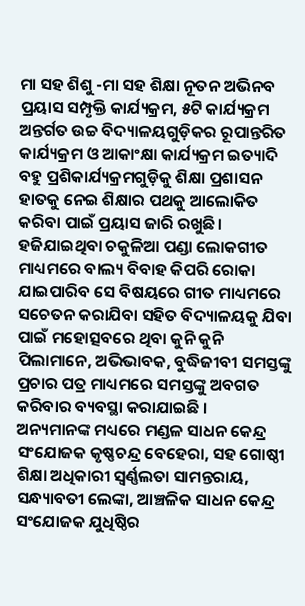ମା ସହ ଶିଶୁ -ମା ସହ ଶିକ୍ଷା ନୂତନ ଅଭିନବ ପ୍ରୟାସ ସମ୍ପୃକ୍ତି କାର୍ଯ୍ୟକ୍ରମ, ୫ଟି କାର୍ଯ୍ୟକ୍ରମ ଅନ୍ତର୍ଗତ ଉଚ୍ଚ ବିଦ୍ୟାଳୟଗୁଡ଼ିକର ରୂପାନ୍ତରିତ କାର୍ଯ୍ୟକ୍ରମ ଓ ଆକାଂକ୍ଷା କାର୍ଯ୍ୟକ୍ରମ ଇତ୍ୟାଦି ବହୁ ପ୍ରଶିକାର୍ଯ୍ୟକ୍ରମଗୁଡ଼ିକୁ ଶିକ୍ଷା ପ୍ରଶାସନ ହାତକୁ ନେଇ ଶିକ୍ଷାର ପଥକୁ ଆଲୋକିତ କରିବା ପାଇଁ ପ୍ରୟାସ ଜାରି ରଖୁଛି।
ହଜିଯାଇଥିବା ଚକୁଳିଆ ପଣ୍ଡା ଲୋକଗୀତ ମାଧ୍ୟମରେ ବାଲ୍ୟ ବିବାହ କିପରି ରୋକା ଯାଇପାରିବ ସେ ବିଷୟରେ ଗୀତ ମାଧ୍ୟମରେ ସଚେତନ କରାଯିବା ସହିତ ବିଦ୍ୟାଳୟକୁ ଯିବା ପାଇଁ ମହୋତ୍ସବରେ ଥିବା କୁନି କୁନି ପିଲାମାନେ, ଅଭିଭାବକ, ବୁଦ୍ଧିଜୀବୀ ସମସ୍ତଙ୍କୁ ପ୍ରଚାର ପତ୍ର ମାଧ୍ୟମରେ ସମସ୍ତଙ୍କୁ ଅବଗତ କରିବାର ବ୍ୟବସ୍ଥା କରାଯାଇଛି ।
ଅନ୍ୟମାନଙ୍କ ମଧ୍ୟରେ ମଣ୍ଡଳ ସାଧନ କେନ୍ଦ୍ର ସଂଯୋଜକ କୃଷ୍ଣଚନ୍ଦ୍ର ବେହେରା, ସହ ଗୋଷ୍ଠୀ ଶିକ୍ଷା ଅଧିକାରୀ ସ୍ଵର୍ଣ୍ଣଲତା ସାମନ୍ତରାୟ, ସନ୍ଧ୍ୟାବତୀ ଲେଙ୍କା, ଆଞ୍ଚଳିକ ସାଧନ କେନ୍ଦ୍ର ସଂଯୋଜକ ଯୁଧିଷ୍ଠିର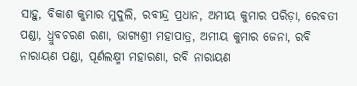ସାହୁ, ବିକାଶ କୁମାର ମୁଦୁଲି, ରବୀନ୍ଦ୍ର ପ୍ରଧାନ, ଅମୀୟ କୁମାର ପରିଡ଼ା, ରେବତୀ ପଣ୍ଡା, ଧ୍ରୁବଚରଣ ରଣା, ଭାଗ୍ୟଶ୍ରୀ ମହାପାତ୍ର, ଅମୀୟ କୁମାର ଜେନା, ରବି ନାରାୟଣ ପଣ୍ଡା, ପୂର୍ଣଲକ୍ଷ୍ମୀ ମହାରଣା, ରବି ନାରାୟଣ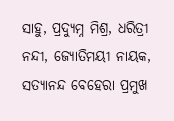ସାହୁ, ପ୍ରଦ୍ୟୁମ୍ନ ମିଶ୍ର, ଧରିତ୍ରୀ ନନ୍ଦୀ, ଜ୍ୟୋତିମୟୀ ନାୟକ, ସତ୍ୟାନନ୍ଦ ବେହେରା ପ୍ରମୁଖ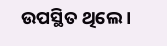ଉପସ୍ଥିତ ଥିଲେ ।